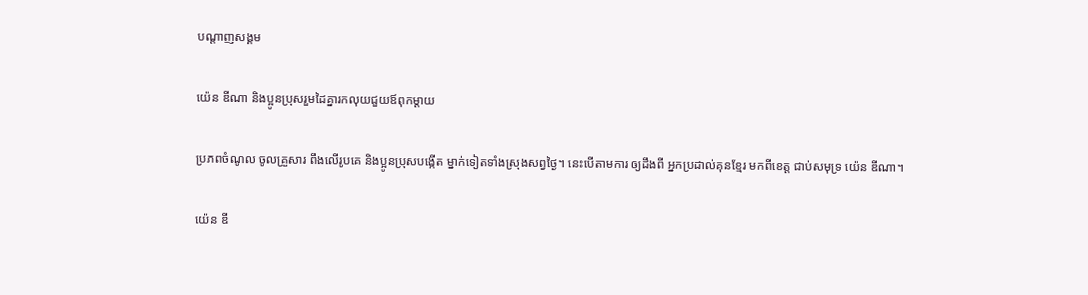បណ្តាញសង្គម

យ៉េន ឌីណា និងប្អូនប្រុសរួមដៃគ្នារកលុយជួយឪពុកម្តាយ

ប្រភពចំណូល ចូលគ្រួសារ ពឹងលើរូបគេ និងប្អូនប្រុសបង្កើត ម្នាក់ទៀតទាំងស្រុងសព្វថ្ងៃ។ នេះបើតាមការ ឲ្យដឹងពី អ្នកប្រដាល់គុនខ្មែរ មកពីខេត្ត ជាប់សមុទ្រ យ៉េន ឌីណា។

យ៉េន ឌី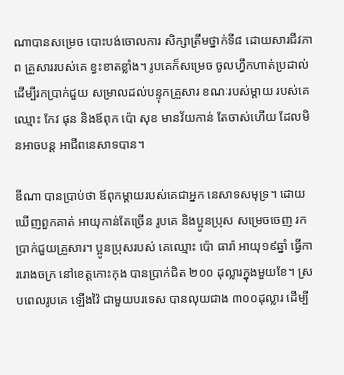ណាបានសម្រេច បោះបង់ចោលការ សិក្សាត្រឹមថ្នាក់ទី៨ ដោយសារជីវភាព គ្រួសាររបស់គេ ខ្វះខាតខ្លាំង។ រូបគេក៏សម្រេច ចូលហ្វឹកហាត់ប្រដាល់ ដើម្បីរកប្រាក់ជួយ សម្រាលដល់បន្ទុកគ្រួសារ ខណៈរបស់ម្តាយ របស់គេឈ្មោះ កែវ ផុន និងឪពុក ប៉ោ សុខ មានវ័យកាន់ តែចាស់ហើយ ដែលមិនអាចបន្ត អាជីពនេសាទបាន។

ឌីណា បានប្រាប់ថា ឪពុកម្ដាយរបស់គេជាអ្នក នេសាទសមុទ្រ។ ដោយឃើញពួកគាត់ អាយុកាន់តែច្រើន រូបគេ និងប្អូនប្រុស សម្រេចចេញ រកប្រាក់ជួយគ្រួសារ។ ប្អូនប្រុសរបស់ គេឈ្មោះ ប៉ោ ធារ៉ា អាយុ១៩ឆ្នាំ ធ្វើការរោងចក្រ នៅខេត្តកោះកុង បានប្រាក់ជិត ២០០ ដុល្លារក្នុងមួយខែ។ ស្របពេលរូបគេ ឡើងវ៉ៃ ជាមួយបរទេស បានលុយជាង ៣០០ដុល្លារ ដើម្បី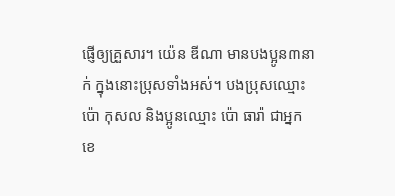ផ្ញើឲ្យគ្រួសារ។ យ៉េន ឌីណា មានបងប្អូន៣នាក់ ក្នុងនោះប្រុសទាំងអស់។ បងប្រុសឈ្មោះ ប៉ោ កុសល និងប្អូនឈ្មោះ ប៉ោ ធារ៉ា ជាអ្នកខេ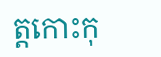ត្តកោះកុ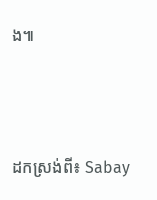ង៕



ដកស្រង់ពី៖ Sabay